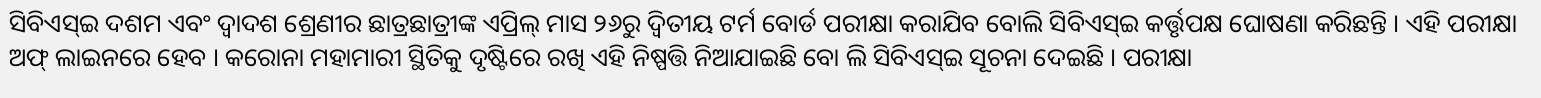ସିବିଏସ୍ଇ ଦଶମ ଏବଂ ଦ୍ୱାଦଶ ଶ୍ରେଣୀର ଛାତ୍ରଛାତ୍ରୀଙ୍କ ଏପ୍ରିଲ୍ ମାସ ୨୬ରୁ ଦ୍ୱିତୀୟ ଟର୍ମ ବୋର୍ଡ ପରୀକ୍ଷା କରାଯିବ ବୋଲି ସିବିଏସ୍ଇ କର୍ତ୍ତୃପକ୍ଷ ଘୋଷଣା କରିଛନ୍ତି । ଏହି ପରୀକ୍ଷା ଅଫ୍ ଲାଇନରେ ହେବ । କରୋନା ମହାମାରୀ ସ୍ଥିତିକୁ ଦୃଷ୍ଟିରେ ରଖି ଏହି ନିଷ୍ପତ୍ତି ନିଆଯାଇଛି ବୋ ଲି ସିବିଏସ୍ଇ ସୂଚନା ଦେଇଛି । ପରୀକ୍ଷା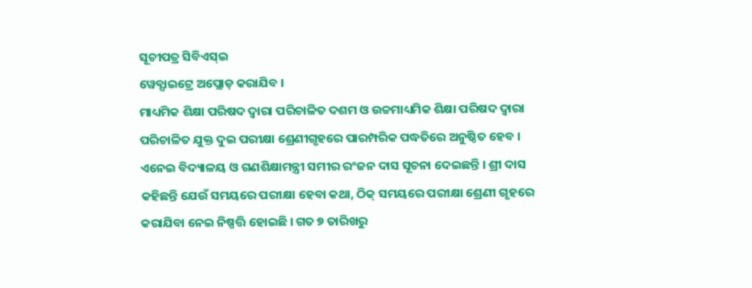ସୂଚୀପତ୍ର ସିବିଏସ୍ଇ
ୱେବ୍ସାଇଟ୍ରେ ଅପ୍ଲୋଡ଼ କରାଯିବ ।
ମାଧ୍ୟମିକ ଶିକ୍ଷା ପରିଷଦ ଦ୍ୱାରା ପରିଚାଳିତ ଦଶମ ଓ ଉଚ୍ଚମାଧ୍ୟମିକ ଶିକ୍ଷା ପରିଷଦ ଦ୍ୱାରା ପରିଚାଳିତ ଯୁକ୍ତ ଦୁଇ ପରୀକ୍ଷା ଶ୍ରେଣୀଗୃହରେ ପାରମ୍ପରିକ ପଦ୍ଧତିରେ ଅନୁଷ୍ଠିତ ହେବ ।
ଏନେଇ ବିଦ୍ୟାଳୟ ଓ ଗଣଶିକ୍ଷାମନ୍ତ୍ରୀ ସମୀର ରଂଜନ ଦାସ ସୂଚନା ଦେଇଛନ୍ତି । ଶ୍ରୀ ଦାସ କହିଛନ୍ତି ଯେଉଁ ସମୟରେ ପରୀକ୍ଷା ହେବା କଥା, ଠିକ୍ ସମୟରେ ପରୀକ୍ଷା ଶ୍ରେଣୀ ଗୃହରେ କରାଯିବା ନେଇ ନିଷ୍ପତ୍ତି ହୋଇଛି । ଗତ ୭ ତାରିଖରୁ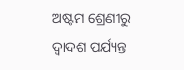ଅଷ୍ଟମ ଶ୍ରେଣୀରୁ ଦ୍ୱାଦଶ ପର୍ଯ୍ୟନ୍ତ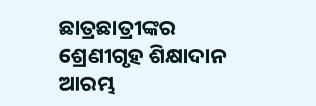ଛାତ୍ରଛାତ୍ରୀଙ୍କର ଶ୍ରେଣୀଗୃହ ଶିକ୍ଷାଦାନ ଆରମ୍ଭ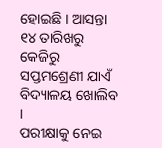ହୋଇଛି । ଆସନ୍ତା ୧୪ ତାରିଖରୁ କେଜିରୁ ସପ୍ତମଶ୍ରେଣୀ ଯାଏଁ ବିଦ୍ୟାଳୟ ଖୋଲିବ ।
ପରୀକ୍ଷାକୁ ନେଇ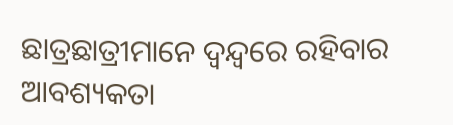ଛାତ୍ରଛାତ୍ରୀମାନେ ଦ୍ୱନ୍ଦ୍ୱରେ ରହିବାର ଆବଶ୍ୟକତା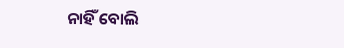ନାହିଁ ବୋଲି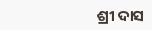ଶ୍ରୀ ଦାସ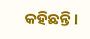କହିଛନ୍ତି ।